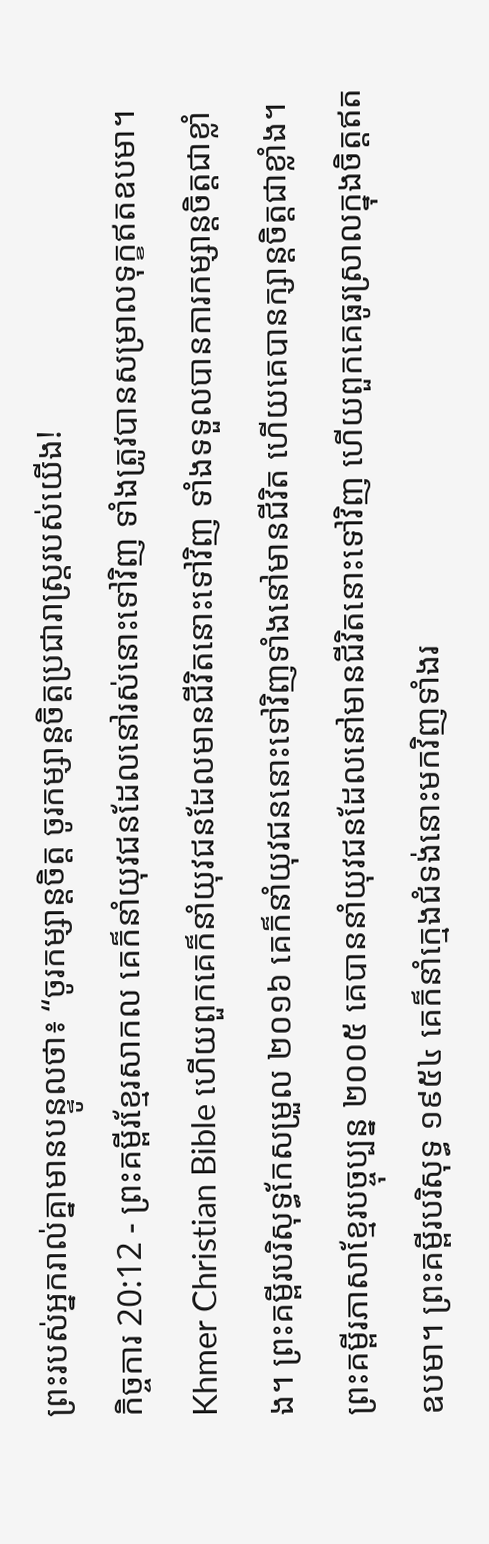ព្រះរបស់អ្នករាល់គ្នាមានបន្ទូលថា៖ “ចូរកម្សាន្តចិត្ត ចូរកម្សាន្តចិត្តប្រជារាស្ត្ររបស់យើង!
កិច្ចការ 20:12 - ព្រះគម្ពីរខ្មែរសាកល គេក៏នាំយុវជនដែលនៅរស់នោះទៅវិញ ទាំងត្រូវបានសម្រាលទុក្ខឥតឧបមា។ Khmer Christian Bible ហើយពួកគេក៏នាំយុវជនដែលមានជីវិតនោះទៅវិញ ទាំងទទួលបានការកម្សាន្ដចិត្ដជាខ្លាំង។ ព្រះគម្ពីរបរិសុទ្ធកែសម្រួល ២០១៦ គេក៏នាំយុវជននោះទៅវិញទាំងនៅមានជីវិត ហើយគេបានក្សាន្តចិត្តជាខ្លាំង។ ព្រះគម្ពីរភាសាខ្មែរបច្ចុប្បន្ន ២០០៥ គេបាននាំយុវជនដែលនៅមានជីវិតនោះទៅវិញ ហើយពួកគេធូរស្រាលក្នុងចិត្តឥតឧបមា។ ព្រះគម្ពីរបរិសុទ្ធ ១៩៥៤ គេក៏នាំក្មេងជំទង់នោះមកវិញទាំងរ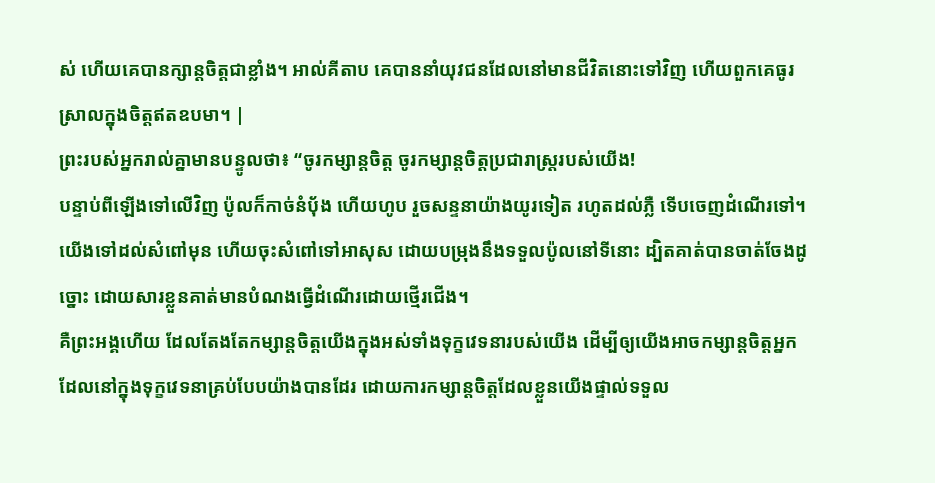ស់ ហើយគេបានក្សាន្តចិត្តជាខ្លាំង។ អាល់គីតាប គេបាននាំយុវជនដែលនៅមានជីវិតនោះទៅវិញ ហើយពួកគេធូរស្រាលក្នុងចិត្ដឥតឧបមា។ |
ព្រះរបស់អ្នករាល់គ្នាមានបន្ទូលថា៖ “ចូរកម្សាន្តចិត្ត ចូរកម្សាន្តចិត្តប្រជារាស្ត្ររបស់យើង!
បន្ទាប់ពីឡើងទៅលើវិញ ប៉ូលក៏កាច់នំប៉័ង ហើយហូប រួចសន្ទនាយ៉ាងយូរទៀត រហូតដល់ភ្លឺ ទើបចេញដំណើរទៅ។
យើងទៅដល់សំពៅមុន ហើយចុះសំពៅទៅអាសុស ដោយបម្រុងនឹងទទួលប៉ូលនៅទីនោះ ដ្បិតគាត់បានចាត់ចែងដូច្នោះ ដោយសារខ្លួនគាត់មានបំណងធ្វើដំណើរដោយថ្មើរជើង។
គឺព្រះអង្គហើយ ដែលតែងតែកម្សាន្តចិត្តយើងក្នុងអស់ទាំងទុក្ខវេទនារបស់យើង ដើម្បីឲ្យយើងអាចកម្សាន្តចិត្តអ្នកដែលនៅក្នុងទុក្ខវេទនាគ្រប់បែបយ៉ាងបានដែរ ដោយការកម្សាន្តចិត្តដែលខ្លួនយើងផ្ទាល់ទទួល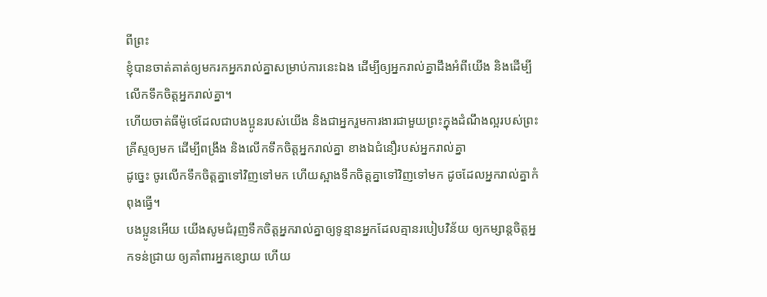ពីព្រះ
ខ្ញុំបានចាត់គាត់ឲ្យមករកអ្នករាល់គ្នាសម្រាប់ការនេះឯង ដើម្បីឲ្យអ្នករាល់គ្នាដឹងអំពីយើង និងដើម្បីលើកទឹកចិត្តអ្នករាល់គ្នា។
ហើយចាត់ធីម៉ូថេដែលជាបងប្អូនរបស់យើង និងជាអ្នករួមការងារជាមួយព្រះក្នុងដំណឹងល្អរបស់ព្រះគ្រីស្ទឲ្យមក ដើម្បីពង្រឹង និងលើកទឹកចិត្តអ្នករាល់គ្នា ខាងឯជំនឿរបស់អ្នករាល់គ្នា
ដូច្នេះ ចូរលើកទឹកចិត្តគ្នាទៅវិញទៅមក ហើយស្អាងទឹកចិត្តគ្នាទៅវិញទៅមក ដូចដែលអ្នករាល់គ្នាកំពុងធ្វើ។
បងប្អូនអើយ យើងសូមជំរុញទឹកចិត្តអ្នករាល់គ្នាឲ្យទូន្មានអ្នកដែលគ្មានរបៀបវិន័យ ឲ្យកម្សាន្តចិត្តអ្នកទន់ជ្រាយ ឲ្យគាំពារអ្នកខ្សោយ ហើយ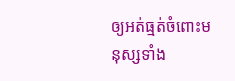ឲ្យអត់ធ្មត់ចំពោះមនុស្សទាំង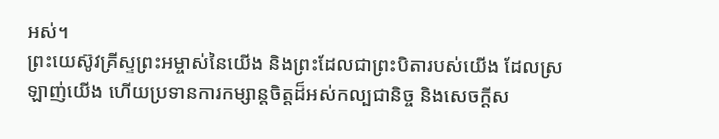អស់។
ព្រះយេស៊ូវគ្រីស្ទព្រះអម្ចាស់នៃយើង និងព្រះដែលជាព្រះបិតារបស់យើង ដែលស្រឡាញ់យើង ហើយប្រទានការកម្សាន្តចិត្តដ៏អស់កល្បជានិច្ច និងសេចក្ដីស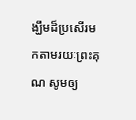ង្ឃឹមដ៏ប្រសើរមកតាមរយៈព្រះគុណ សូមឲ្យ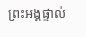ព្រះអង្គផ្ទាល់